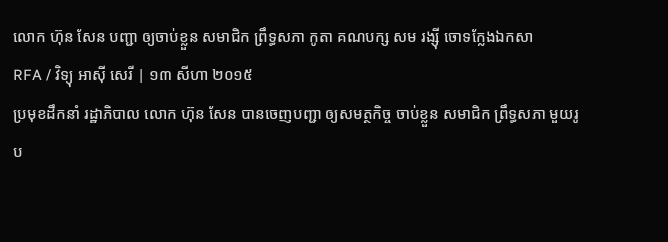លោក ហ៊ុន សែន បញ្ជា ឲ្យចាប់ខ្លួន សមាជិក ព្រឹទ្ធសភា កូតា គណបក្ស សម រង្ស៊ី ចោទក្លែងឯកសា
RFA / វិទ្យុ អាស៊ី សេរី | ១៣ សីហា ២០១៥
ប្រមុខដឹកនាំ រដ្ឋាភិបាល លោក ហ៊ុន សែន បានចេញបញ្ជា ឲ្យសមត្ថកិច្ច ចាប់ខ្លួន សមាជិក ព្រឹទ្ធសភា មួយរូប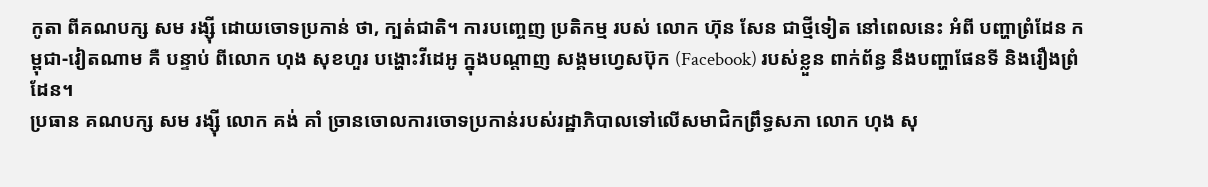កូតា ពីគណបក្ស សម រង្ស៊ី ដោយចោទប្រកាន់ ថា, ក្បត់ជាតិ។ ការបញ្ចេញ ប្រតិកម្ម របស់ លោក ហ៊ុន សែន ជាថ្មីទៀត នៅពេលនេះ អំពី បញ្ហាព្រំដែន កម្ពុជា-វៀតណាម គឺ បន្ទាប់ ពីលោក ហុង សុខហួរ បង្ហោះវីដេអូ ក្នុងបណ្ដាញ សង្គមហ្វេសប៊ុក (Facebook) របស់ខ្លួន ពាក់ព័ន្ធ នឹងបញ្ហាផែនទី និងរឿងព្រំដែន។
ប្រធាន គណបក្ស សម រង្ស៊ី លោក គង់ គាំ ច្រានចោលការចោទប្រកាន់របស់រដ្ឋាភិបាលទៅលើសមាជិកព្រឹទ្ធសភា លោក ហុង សុ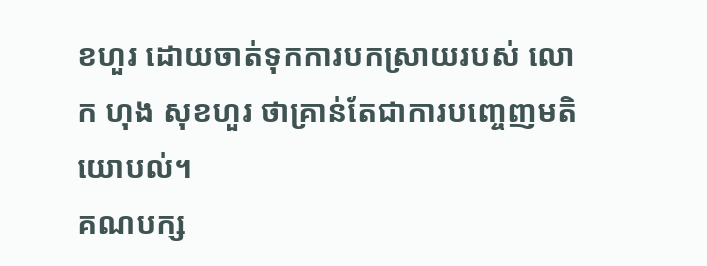ខហួរ ដោយចាត់ទុកការបកស្រាយរបស់ លោក ហុង សុខហួរ ថាគ្រាន់តែជាការបញ្ចេញមតិយោបល់។
គណបក្ស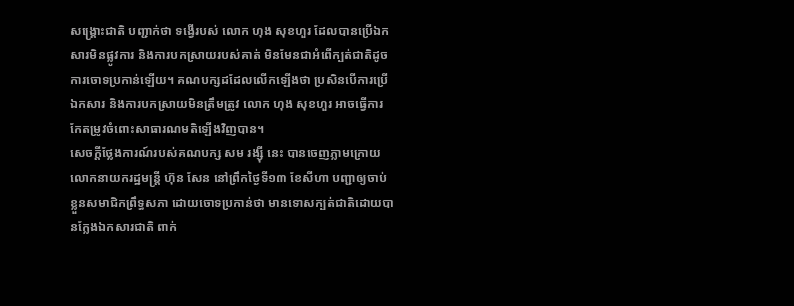សង្គ្រោះជាតិ បញ្ជាក់ថា ទង្វើរបស់ លោក ហុង សុខហួរ ដែលបានប្រើឯកសារមិនផ្លូវការ និងការបកស្រាយរបស់គាត់ មិនមែនជាអំពើក្បត់ជាតិដូចការចោទប្រកាន់ឡើយ។ គណបក្សដដែលលើកឡើងថា ប្រសិនបើការប្រើឯកសារ និងការបកស្រាយមិនត្រឹមត្រូវ លោក ហុង សុខហួរ អាចធ្វើការកែតម្រូវចំពោះសាធារណមតិឡើងវិញបាន។
សេចក្ដីថ្លែងការណ៍របស់គណបក្ស សម រង្ស៊ី នេះ បានចេញភ្លាមក្រោយលោកនាយករដ្ឋមន្ត្រី ហ៊ុន សែន នៅព្រឹកថ្ងៃទី១៣ ខែសីហា បញ្ជាឲ្យចាប់ខ្លួនសមាជិកព្រឹទ្ធសភា ដោយចោទប្រកាន់ថា មានទោសក្បត់ជាតិដោយបានក្លែងឯកសារជាតិ ពាក់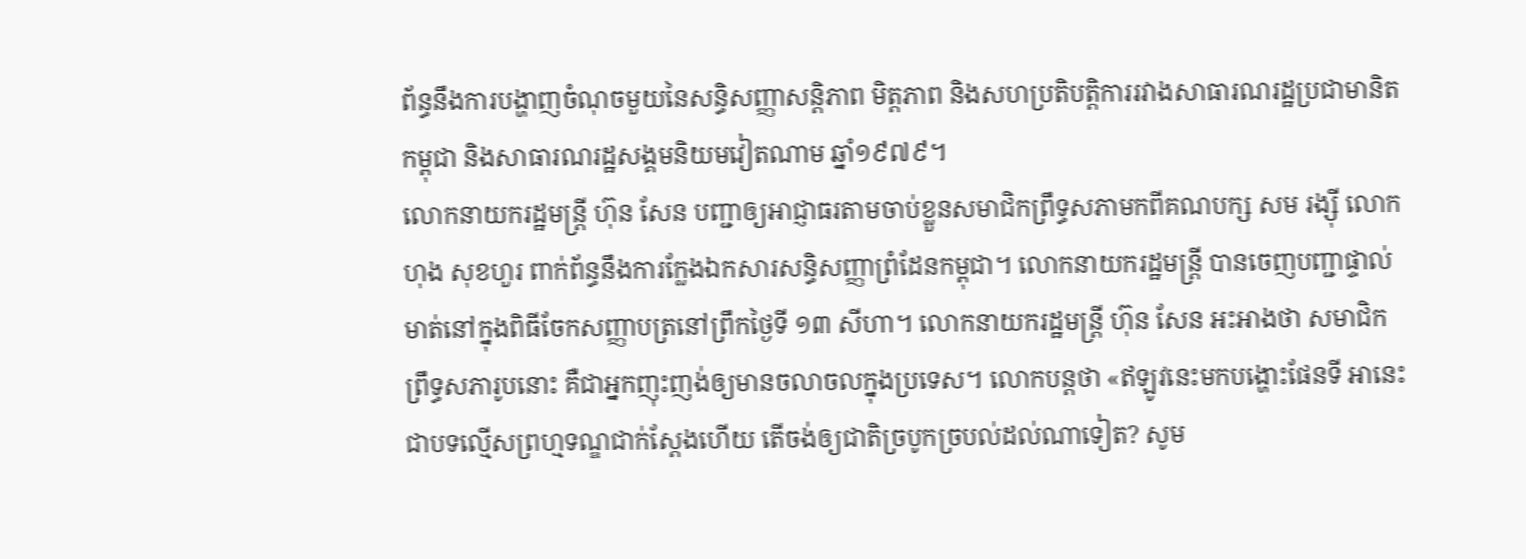ព័ន្ធនឹងការបង្ហាញចំណុចមួយនៃសន្ធិសញ្ញាសន្តិភាព មិត្តភាព និងសហប្រតិបត្តិការរវាងសាធារណរដ្ឋប្រជាមានិតកម្ពុជា និងសាធារណរដ្ឋសង្គមនិយមវៀតណាម ឆ្នាំ១៩៧៩។
លោកនាយករដ្ឋមន្ត្រី ហ៊ុន សែន បញ្ជាឲ្យអាជ្ញាធរតាមចាប់ខ្លួនសមាជិកព្រឹទ្ធសភាមកពីគណបក្ស សម រង្ស៊ី លោក ហុង សុខហួរ ពាក់ព័ន្ធនឹងការក្លែងឯកសារសន្ធិសញ្ញាព្រំដែនកម្ពុជា។ លោកនាយករដ្ឋមន្ត្រី បានចេញបញ្ជាផ្ទាល់មាត់នៅក្នុងពិធីចែកសញ្ញាបត្រនៅព្រឹកថ្ងៃទី ១៣ សីហា។ លោកនាយករដ្ឋមន្ត្រី ហ៊ុន សែន អះអាងថា សមាជិកព្រឹទ្ធសភារូបនោះ គឺជាអ្នកញុះញង់ឲ្យមានចលាចលក្នុងប្រទេស។ លោកបន្តថា «ឥឡូវនេះមកបង្ហោះផែនទី អានេះជាបទល្មើសព្រហ្មទណ្ឌជាក់ស្ដែងហើយ តើចង់ឲ្យជាតិច្របូកច្របល់ដល់ណាទៀត? សូម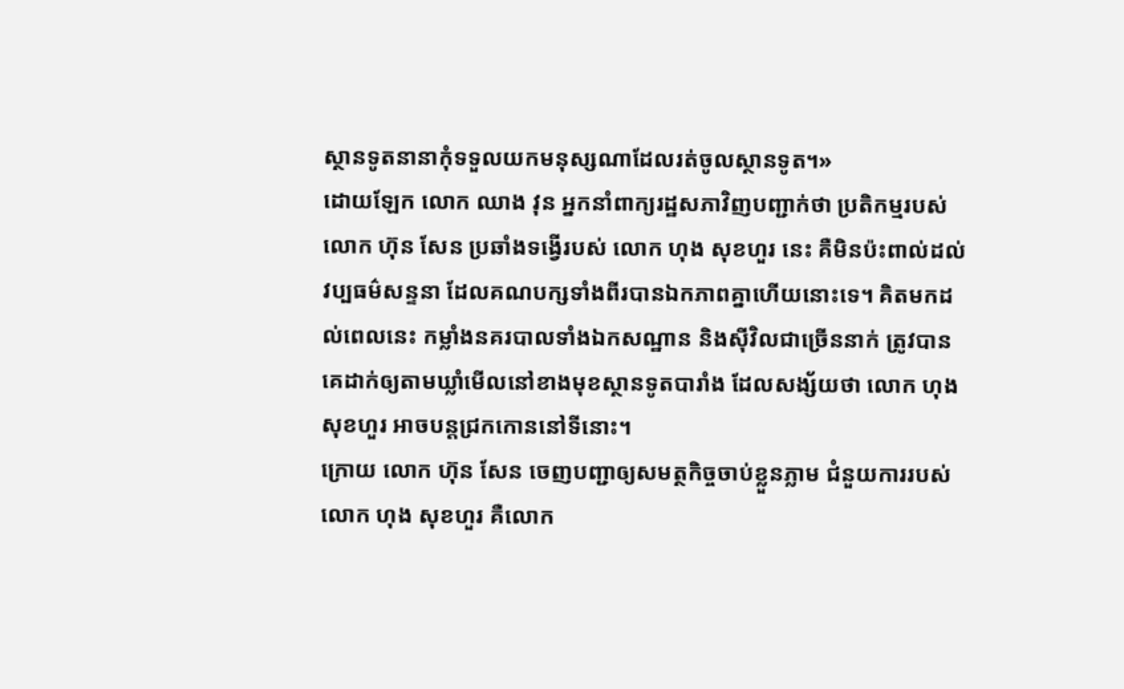ស្ថានទូតនានាកុំទទួលយកមនុស្សណាដែលរត់ចូលស្ថានទូត។»
ដោយឡែក លោក ឈាង វុន អ្នកនាំពាក្យរដ្ឋសភាវិញបញ្ជាក់ថា ប្រតិកម្មរបស់ លោក ហ៊ុន សែន ប្រឆាំងទង្វើរបស់ លោក ហុង សុខហួរ នេះ គឺមិនប៉ះពាល់ដល់វប្បធម៌សន្ទនា ដែលគណបក្សទាំងពីរបានឯកភាពគ្នាហើយនោះទេ។ គិតមកដល់ពេលនេះ កម្លាំងនគរបាលទាំងឯកសណ្ឋាន និងស៊ីវិលជាច្រើននាក់ ត្រូវបានគេដាក់ឲ្យតាមឃ្លាំមើលនៅខាងមុខស្ថានទូតបារាំង ដែលសង្ស័យថា លោក ហុង សុខហួរ អាចបន្តជ្រកកោននៅទីនោះ។
ក្រោយ លោក ហ៊ុន សែន ចេញបញ្ជាឲ្យសមត្ថកិច្ចចាប់ខ្លួនភ្លាម ជំនួយការរបស់ លោក ហុង សុខហួរ គឺលោក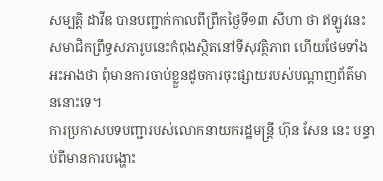សម្បត្តិ ដាវីឌ បានបញ្ជាក់កាលពីព្រឹកថ្ងៃទី១៣ សីហា ថា ឥឡូវនេះសមាជិកព្រឹទ្ធសភារូបនេះកំពុងស្ថិតនៅទីសុវត្ថិភាព ហើយថែមទាំងអះអាងថា ពុំមានការចាប់ខ្លួនដូចការចុះផ្សាយរបស់បណ្ដាញព័ត៌មាននោះទេ។
ការប្រកាសបទបញ្ជារបស់លោកនាយករដ្ឋមន្ត្រី ហ៊ុន សែន នេះ បន្ទាប់ពីមានការបង្ហោះ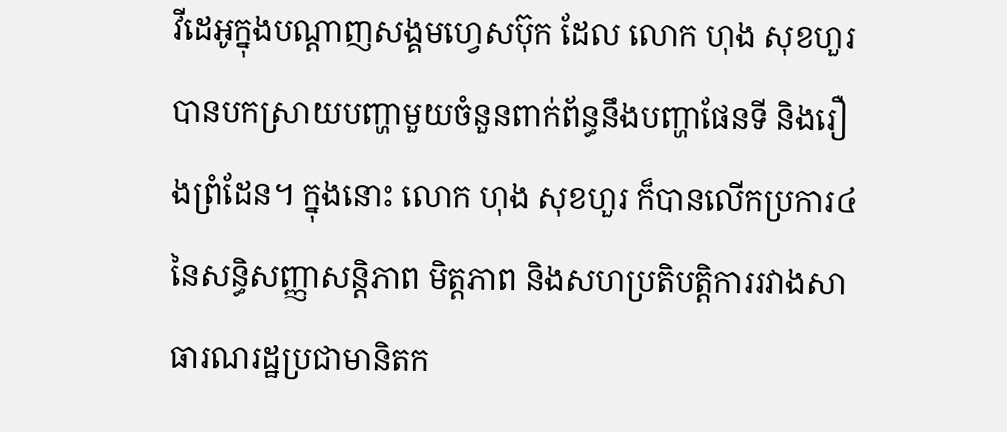វីដេអូក្នុងបណ្ដាញសង្គមហ្វេសប៊ុក ដែល លោក ហុង សុខហួរ បានបកស្រាយបញ្ហាមួយចំនួនពាក់ព័ន្ធនឹងបញ្ហាផែនទី និងរឿងព្រំដែន។ ក្នុងនោះ លោក ហុង សុខហួរ ក៏បានលើកប្រការ៤ នៃសន្ធិសញ្ញាសន្តិភាព មិត្តភាព និងសហប្រតិបត្តិការរវាងសាធារណរដ្ឋប្រជាមានិតក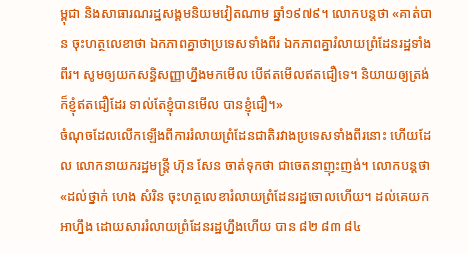ម្ពុជា និងសាធារណរដ្ឋសង្គមនិយមវៀតណាម ឆ្នាំ១៩៧៩។ លោកបន្តថា «គាត់បាន ចុះហត្ថលេខាថា ឯកភាពគ្នាថាប្រទេសទាំងពីរ ឯកភាពគ្នារំលាយព្រំដែនរដ្ឋទាំងពីរ។ សូមឲ្យយកសន្ធិសញ្ញាហ្នឹងមកមើល បើឥតមើលឥតជឿទេ។ និយាយឲ្យត្រង់ក៏ខ្ញុំឥតជឿដែរ ទាល់តែខ្ញុំបានមើល បានខ្ញុំជឿ។»
ចំណុចដែលលើកឡើងពីការរំលាយព្រំដែនជាតិរវាងប្រទេសទាំងពីរនោះ ហើយដែល លោកនាយករដ្ឋមន្ត្រី ហ៊ុន សែន ចាត់ទុកថា ជាចេតនាញុះញង់។ លោកបន្តថា «ដល់ថ្នាក់ ហេង សំរិន ចុះហត្ថលេខារំលាយព្រំដែនរដ្ឋចោលហើយ។ ដល់គេយកអាហ្នឹង ដោយសាររំលាយព្រំដែនរដ្ឋហ្នឹងហើយ បាន ៨២ ៨៣ ៨៤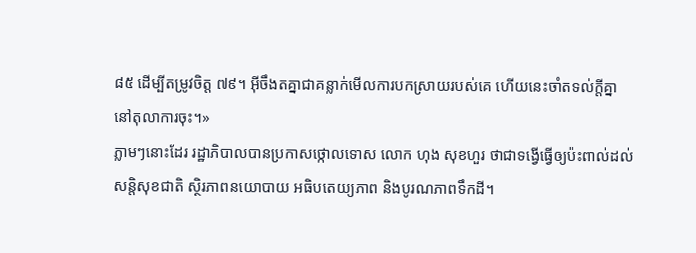៨៥ ដើម្បីតម្រូវចិត្ត ៧៩។ អ៊ីចឹងតគ្នាជាគន្លាក់មើលការបកស្រាយរបស់គេ ហើយនេះចាំតទល់ក្តីគ្នានៅតុលាការចុះ។»
ភ្លាមៗនោះដែរ រដ្ឋាភិបាលបានប្រកាសថ្កោលទោស លោក ហុង សុខហួរ ថាជាទង្វើធ្វើឲ្យប៉ះពាល់ដល់សន្តិសុខជាតិ ស្ថិរភាពនយោបាយ អធិបតេយ្យភាព និងបូរណភាពទឹកដី។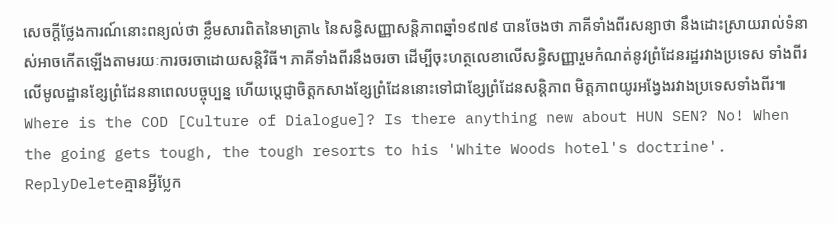សេចក្ដីថ្លែងការណ៍នោះពន្យល់ថា ខ្លឹមសារពិតនៃមាត្រា៤ នៃសន្ធិសញ្ញាសន្តិភាពឆ្នាំ១៩៧៩ បានចែងថា ភាគីទាំងពីរសន្យាថា នឹងដោះស្រាយរាល់ទំនាស់អាចកើតឡើងតាមរយៈការចរចាដោយសន្តិវិធី។ ភាគីទាំងពីរនឹងចរចា ដើម្បីចុះហត្ថលេខាលើសន្ធិសញ្ញារួមកំណត់នូវព្រំដែនរដ្ឋរវាងប្រទេស ទាំងពីរ លើមូលដ្ឋានខ្សែព្រំដែននាពេលបច្ចុប្បន្ន ហើយប្ដេជ្ញាចិត្តកសាងខ្សែព្រំដែននោះទៅជាខ្សែព្រំដែនសន្តិភាព មិត្តភាពយូរអង្វែងរវាងប្រទេសទាំងពីរ៕
Where is the COD [Culture of Dialogue]? Is there anything new about HUN SEN? No! When the going gets tough, the tough resorts to his 'White Woods hotel's doctrine'.
ReplyDeleteគ្មានអ្វីប្លែក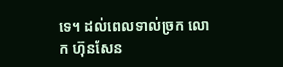ទេ។ ដល់ពេលទាល់ច្រក លោក ហ៊ុនសែន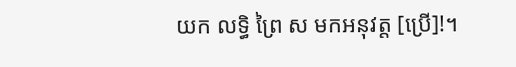យក លទ្ធិ ព្រៃ ស មកអនុវត្ត [ប្រើ]!។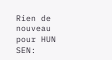Rien de nouveau pour HUN SEN: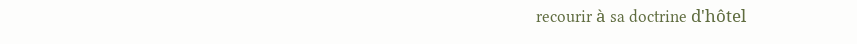recourir à sa doctrine d'hôtel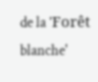de la 'Forêt blanche'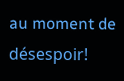au moment de désespoir!